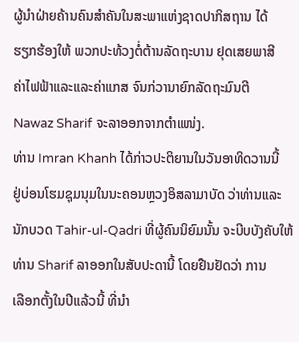ຜູ້ນຳຝ່າຍຄ້ານຄົນສຳຄັນໃນສະພາແຫ່ງຊາດປາກິສຖານ ໄດ້
ຮຽກຮ້ອງໃຫ້ ພວກປະທ້ວງຕໍ່ຕ້ານລັດຖະບານ ຢຸດເສຍພາສີ
ຄ່າໄຟຟ້າແລະແລະຄ່າແກສ ຈົນກ່ວານາຍົກລັດຖະມົນຕີ
Nawaz Sharif ຈະລາອອກຈາກຕຳແໜ່ງ.
ທ່ານ Imran Khanh ໄດ້ກ່າວປະຕິຍານໃນວັນອາທິດວານນີ້
ຢູ່ບ່ອນໂຮມຊຸມນຸມໃນນະຄອນຫຼວງອິສລາມາບັດ ວ່າທ່ານແລະ
ນັກບວດ Tahir-ul-Qadri ທີ່ຜູ້ຄົນນິຍົມນັ້ນ ຈະບີບບັງຄັບໃຫ້
ທ່ານ Sharif ລາອອກໃນສັບປະດານີ້ ໂດຍຢືນຢັດວ່າ ການ
ເລືອກຕັ້ງໃນປີແລ້ວນີ້ ທີ່ນຳ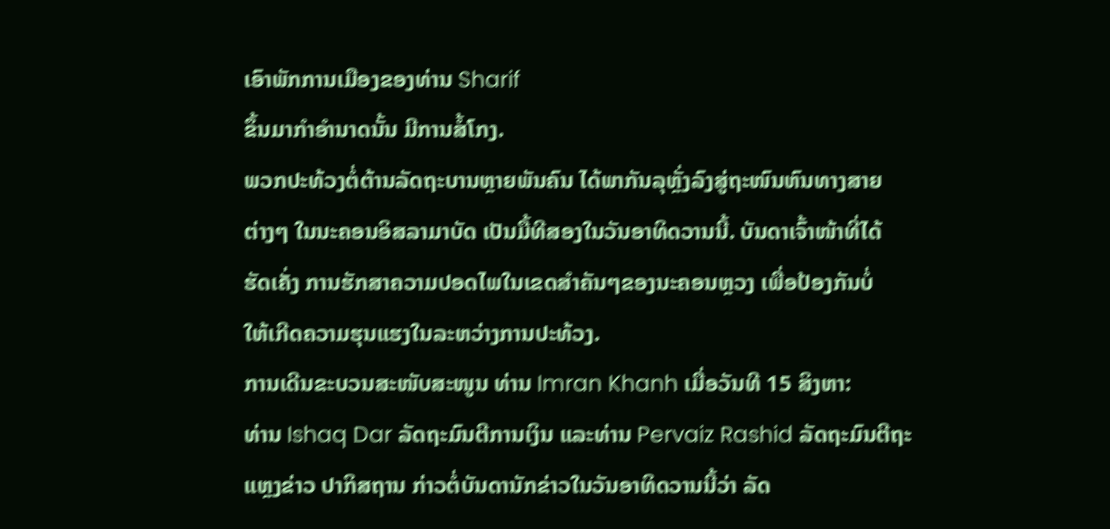ເອົາພັກການເມືອງຂອງທ່ານ Sharif
ຂຶ້ນມາກຳອຳນາດນັ້ນ ມີການສໍ້ໂກງ.
ພວກປະທ້ວງຕໍ່ຕ້ານລັດຖະບານຫຼາຍພັນຄົນ ໄດ້ພາກັນລຸຫຼັ່ງລົງສູ່ຖະໜົນຫົນທາງສາຍ
ຕ່າງໆ ໃນນະຄອນອິສລາມາບັດ ເປັນມື້ທີສອງໃນວັນອາທິດວານນີ້. ບັນດາເຈົ້າໜ້າທີ່ໄດ້
ຮັດເຄັ່ງ ການຮັກສາຄວາມປອດໄພໃນເຂດສຳຄັນໆຂອງນະຄອນຫຼວງ ເພື່ອປ້ອງກັນບໍ່
ໃຫ້ເກີດຄວາມຮຸນແຮງໃນລະຫວ່າງການປະທ້ວງ.
ການເດີນຂະບວນສະໜັບສະໜູນ ທ່ານ Imran Khanh ເມື່ອວັນທີ 15 ສິງຫາ:
ທ່ານ Ishaq Dar ລັດຖະມົນຕີການເງິນ ແລະທ່ານ Pervaiz Rashid ລັດຖະມົນຕີຖະ
ແຫຼງຂ່າວ ປາກິສຖານ ກ່າວຕໍ່ບັນດານັກຂ່າວໃນວັນອາທິດວານນີ້ວ່າ ລັດ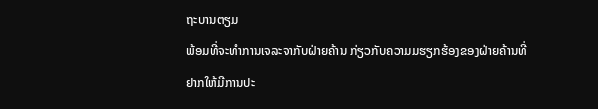ຖະບານຕຽມ
ພ້ອມທີ່ຈະທຳການເຈລະຈາກັບຝ່າຍຄ້ານ ກ່ຽວກັບຄວາມມຮຽກຮ້ອງຂອງຝ່າຍຄ້ານທີ່
ຢາກໃຫ້ມີການປະ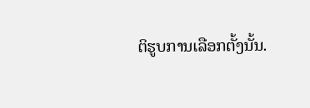ຕິຮູບການເລືອກຕັ້ງນັ້ນ.